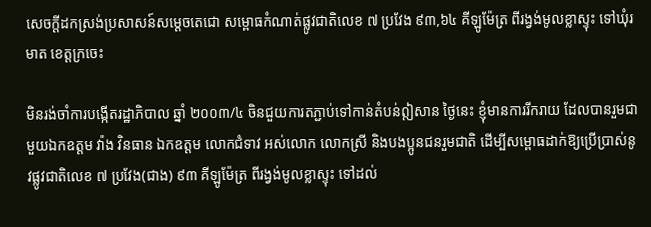សេចក្ដីដកស្រង់ប្រសាសន៍សម្ដេចតេជោ សម្ពោធកំណាត់ផ្លូវជាតិលេខ ៧ ប្រវែង ៩៣,៦៤ គីឡូម៉ែត្រ ពីរង្វង់មូលខ្លាស្ទុះ ទៅឃុំរមាត ខេត្តក្រចេះ

មិនរង់ចាំការបង្កើតរដ្ឋាភិបាល ឆ្នាំ ២០០៣/៤ ចិនជួយការតភ្ជាប់ទៅកាន់តំបន់ឦសាន ថ្ងៃនេះ ខ្ញុំមានការរីករាយ ដែលបានរួមជាមួយឯកឧត្តម វ៉ាង វិនធាន ឯកឧត្តម លោកជំទាវ អស់លោក លោកស្រី និងបងប្អូនជនរួមជាតិ ដើម្បីសម្ពោធដាក់ឱ្យប្រើប្រាស់នូវផ្លូវជាតិលេខ ៧ ប្រវែង(ជាង) ៩៣ គីឡូម៉ែត្រ ពីរង្វង់មូលខ្លាស្ទុះ ទៅដល់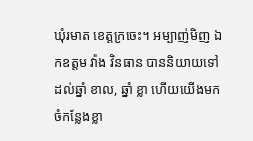ឃុំរមាត ខេត្តក្រចេះ។ អម្បាញ់មិញ ឯកឧត្តម វ៉ាង វិនធាន បាននិយាយទៅដល់ឆ្នាំ ខាល, ឆ្នាំ ខ្លា ហើយយើងមកចំកន្លែងខ្លា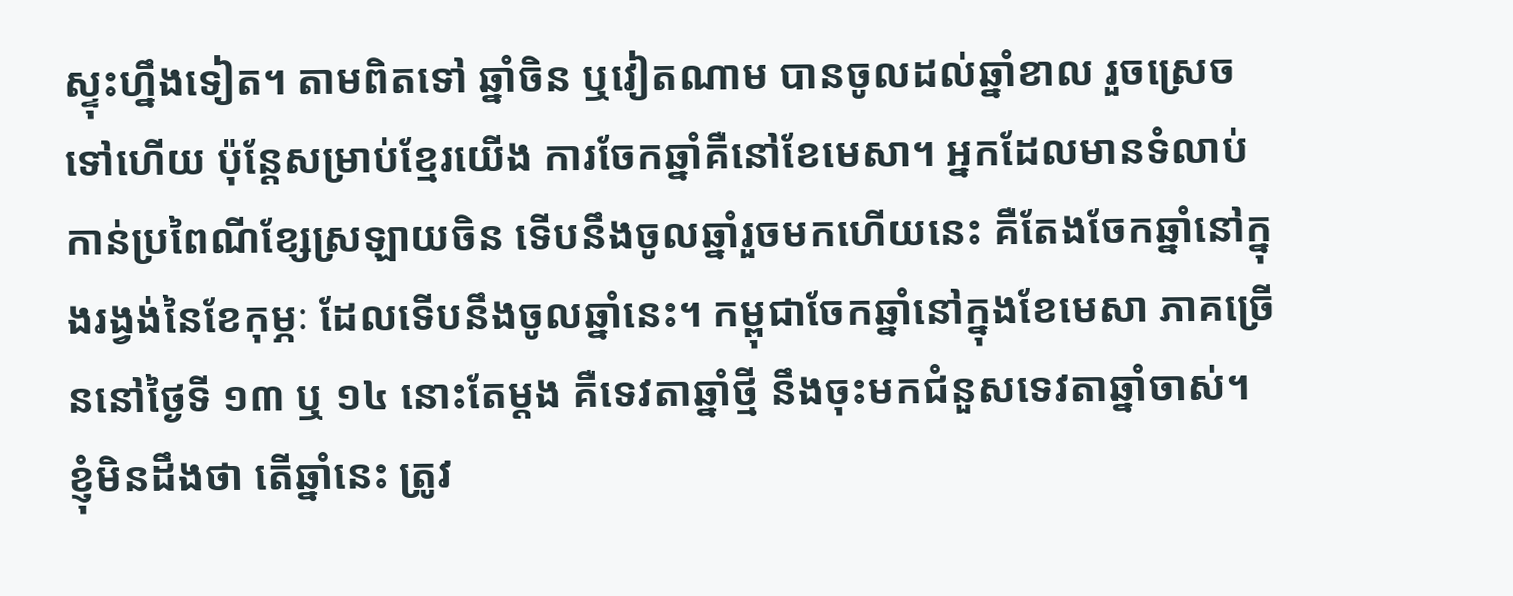ស្ទុះហ្នឹងទៀត។ តាមពិតទៅ ឆ្នាំចិន ឬវៀតណាម បានចូលដល់ឆ្នាំខាល រួចស្រេចទៅហើយ ប៉ុន្តែសម្រាប់ខ្មែរយើង ការចែកឆ្នាំគឺនៅខែមេសា។ អ្នកដែលមានទំលាប់កាន់ប្រពៃណីខ្សែស្រឡាយចិន ទើបនឹងចូលឆ្នាំរួចមកហើយនេះ គឺតែងចែកឆ្នាំនៅក្នុងរង្វង់នៃខែកុម្ភៈ ដែលទើបនឹងចូលឆ្នាំនេះ។ កម្ពុជាចែកឆ្នាំនៅក្នុងខែមេសា ភាគច្រើននៅថ្ងៃទី ១៣ ឬ ១៤ នោះតែម្ដង គឺទេវតាឆ្នាំថ្មី នឹងចុះមកជំនួសទេវតាឆ្នាំចាស់។ ខ្ញុំមិនដឹងថា តើឆ្នាំនេះ ត្រូវ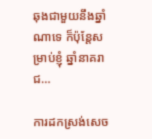ឆុងជាមួយនឹងឆ្នាំណាទេ ក៏ប៉ុន្តែសម្រាប់ខ្ញុំ ឆ្នាំនាគរាជ…

ការដកស្រង់សេច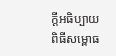ក្តីអធិប្បាយ ពិធីសម្ពោធ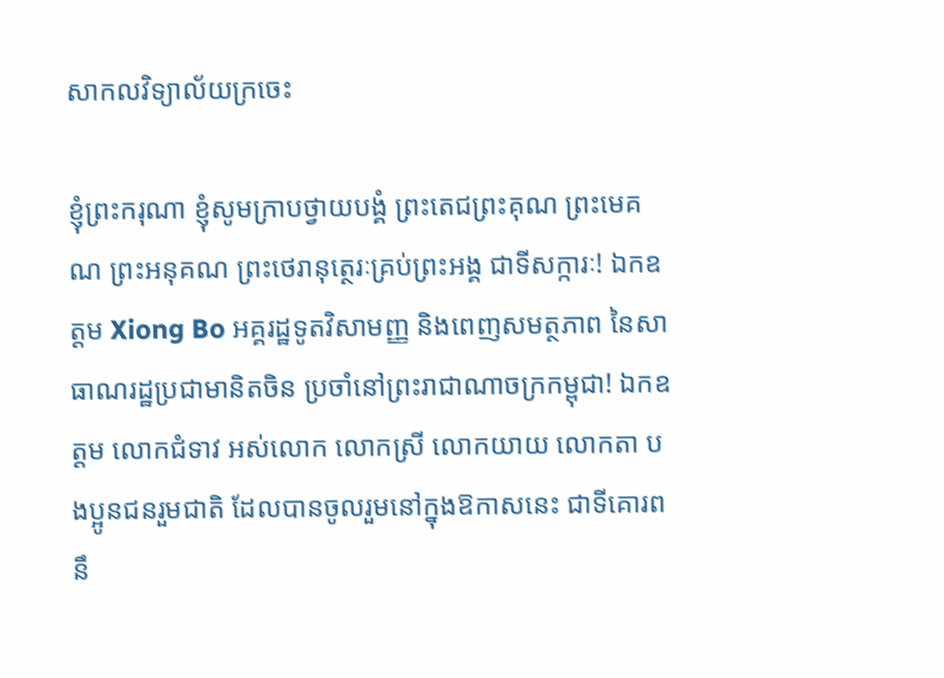សាកលវិទ្យាល័យក្រចេះ

ខ្ញុំព្រះករុណា ខ្ញុំសូមក្រាបថ្វាយបង្គំ ព្រះតេជព្រះគុណ ព្រះមេគណ ព្រះអនុគណ ព្រះថេរានុត្ថេរៈគ្រប់ព្រះអង្គ ជាទីសក្ការៈ! ឯកឧត្តម Xiong Bo អគ្គរដ្ឋទូតវិសាមញ្ញ និងពេញសមត្ថភាព នៃសាធាណរដ្ឋប្រជាមានិតចិន ប្រចាំនៅព្រះរាជាណាចក្រកម្ពុជា! ឯកឧត្តម លោកជំទាវ អស់លោក លោកស្រី លោកយាយ លោកតា បងប្អូនជនរួមជាតិ ដែលបានចូលរួមនៅក្នុងឱកាសនេះ ជាទីគោរពនឹ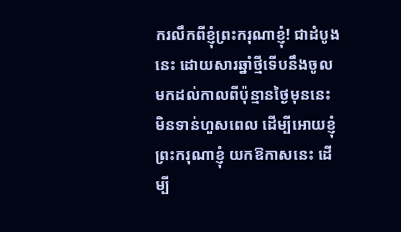ករលឹកពីខ្ញុំព្រះករុណាខ្ញុំ! ជាដំបូងនេះ ដោយសារឆ្នាំថ្មីទើបនឹងចូលមកដល់កាលពីប៉ុន្មានថ្ងៃមុននេះ មិនទាន់ហួសពេល ដើម្បីអោយខ្ញុំព្រះករុណាខ្ញុំ យកឱកាសនេះ ដើម្បី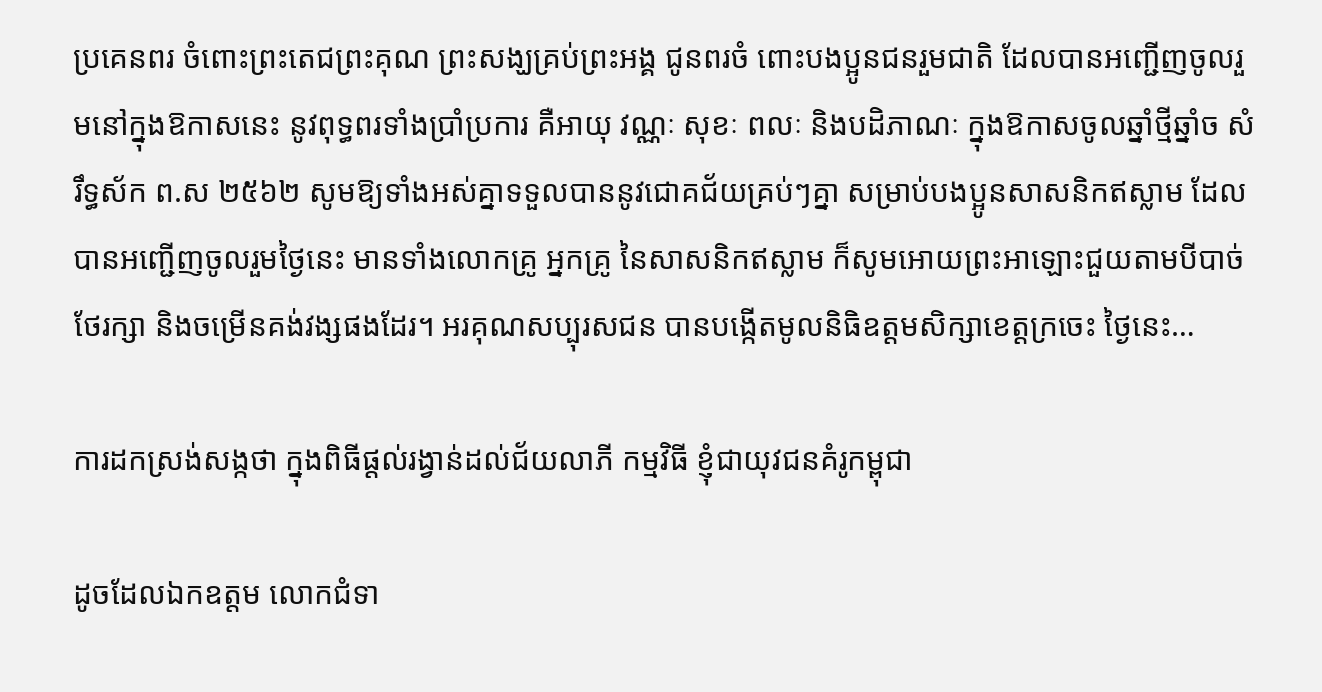ប្រគេនពរ ចំពោះព្រះតេជព្រះគុណ ព្រះសង្ឃគ្រប់ព្រះអង្គ ជូនពរចំ ពោះបងប្អូនជនរួមជាតិ ដែលបានអញ្ជើញចូលរួមនៅក្នុងឱកាសនេះ នូវពុទ្ធពរទាំងប្រាំប្រការ គឺអាយុ វណ្ណៈ សុខៈ ពលៈ និងបដិភាណៈ ក្នុងឱកាសចូលឆ្នាំថ្មីឆ្នាំច សំរឹទ្ធស័ក ព.ស ២៥៦២ សូមឱ្យទាំងអស់គ្នាទទួលបាននូវជោគជ័យគ្រប់ៗគ្នា សម្រាប់បងប្អូនសាសនិកឥស្លាម ដែលបានអញ្ជើញចូលរួមថ្ងៃនេះ មានទាំងលោកគ្រូ អ្នកគ្រូ នៃសាសនិកឥស្លាម ក៏សូមអោយព្រះអាឡោះជួយតាមបីបាច់ថែរក្សា និងចម្រើនគង់វង្សផងដែរ។ អរគុណសប្បុរសជន បានបង្កើតមូលនិធិឧត្តមសិក្សាខេត្តក្រចេះ ថ្ងៃនេះ…

ការដកស្រង់សង្កថា ក្នុងពិធីផ្តល់រង្វាន់ដល់ជ័យលាភី កម្មវិធី ខ្ញុំជាយុវជនគំរូកម្ពុជា

ដូចដែលឯកឧត្តម លោកជំទា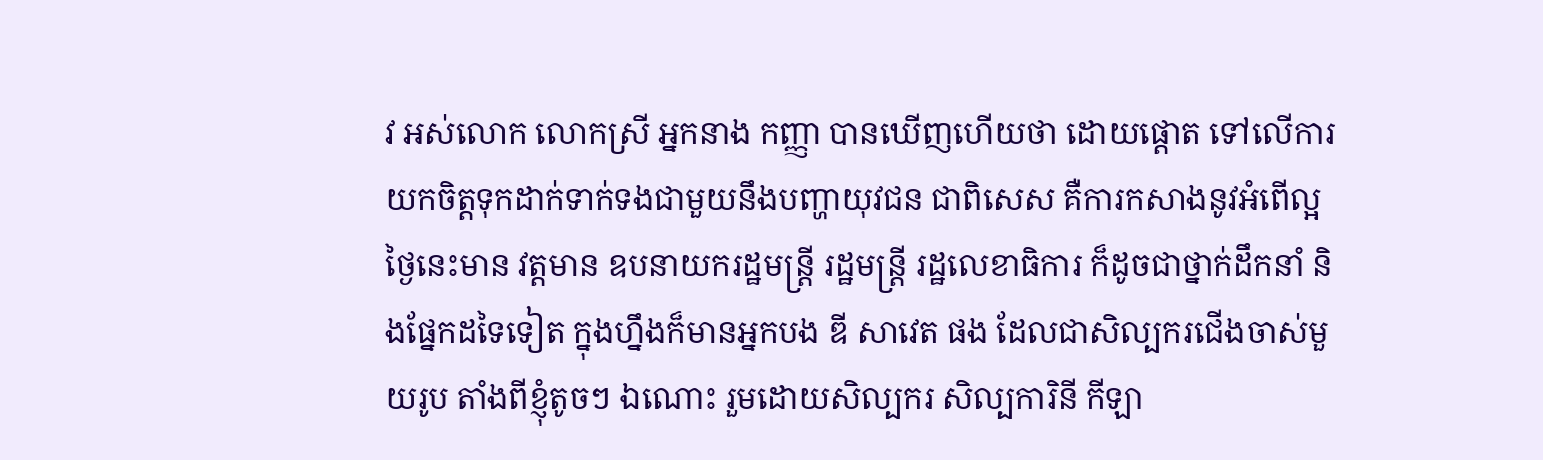វ អស់លោក លោកស្រី អ្នកនាង កញ្ញា បានឃើញហើយថា ដោយផ្ដោត ទៅលើការយកចិត្តទុកដាក់ទាក់ទងជាមួយនឹងបញ្ហាយុវជន ជាពិសេស គឺការកសាងនូវអំពើល្អ ថ្ងៃនេះមាន វត្តមាន ឧបនាយករដ្ឋមន្រ្តី រដ្ឋមន្រ្តី រដ្ឋលេខាធិការ ក៏ដូចជាថ្នាក់ដឹកនាំ និងផ្នែកដទៃទៀត ក្នុងហ្នឹងក៏មានអ្នកបង ឌី សាវេត ផង ដែលជាសិល្បករជើងចាស់មួយរូប តាំងពីខ្ញុំតូចៗ ឯណោះ រួមដោយសិល្បករ សិល្បការិនី កីឡា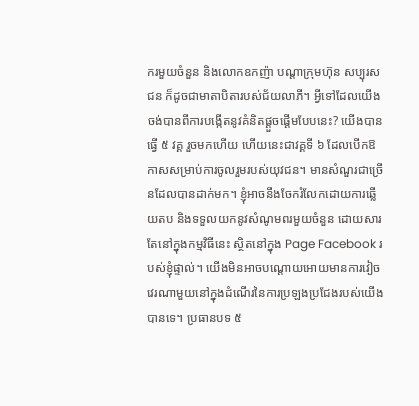ករមួយចំនួន និងលោកឧកញ៉ា បណ្ដាក្រុមហ៊ុន សប្បុរសជន ក៏ដូចជាមាតាបិតារបស់ជ័យលាភី។ អ្វីទៅដែលយើងចង់បានពីការបង្កើតនូវគំនិតផ្ដួចផ្ដើមបែបនេះ? យើងបានធ្វើ ៥ វគ្គ រួចមកហើយ ហើយនេះជាវគ្គទី ៦ ដែលបើកឱកាសសម្រាប់ការចូលរួមរបស់យុវជន។ មានសំណួរជាច្រើនដែលបានដាក់មក។ ខ្ញុំអាចនឹងចែករំលែកដោយការឆ្លើយតប និងទទួលយកនូវសំណូមពរមួយចំនួន ដោយសារតែនៅក្នុងកម្មវិធីនេះ ស្ថិតនៅក្នុង Page Facebook របស់ខ្ញុំផ្ទាល់។ យើងមិនអាចបណ្ដោយអោយមានការវៀចវេរណាមួយនៅក្នុងដំណើរនៃការប្រឡងប្រជែងរបស់យើងបានទេ។ ប្រធានបទ ៥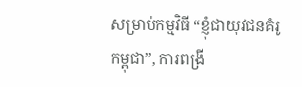សម្រាប់កម្មវិធី “ខ្ញុំជាយុវជនគំរូកម្ពុជា”, ការពង្រី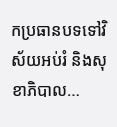កប្រធានបទទៅវិស័យអប់រំ និងសុខាភិបាល…